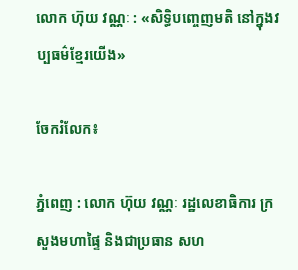លោក ហ៊ុយ វណ្ណៈ : «សិទ្ធិបញ្ចេញមតិ នៅក្នុងវប្បធម៌ខ្មែរយើង»

ចែករំលែក៖

ភ្នំពេញ : លោក ហ៊ុយ វណ្ណៈ រដ្ឋលេខាធិការ ក្រសួងមហាផ្ទៃ និងជាប្រធាន សហ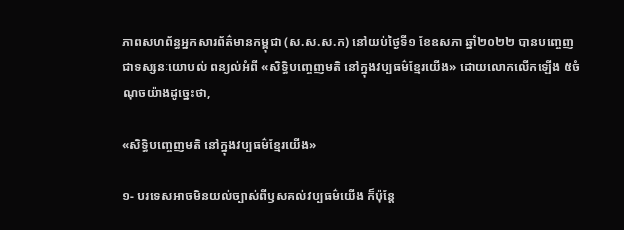ភាពសហព័ន្ធអ្នកសារព័ត៌មានកម្ពុជា (ស.ស.ស.ក) នៅយប់ថ្ងៃទី១ ខែឧសភា ឆ្នាំ២០២២ បានបញ្ចេញជាទស្សនៈយោបល់ ពន្យល់អំពី «សិទ្ធិបញ្ចេញមតិ នៅក្នុងវប្បធម៌ខ្មែរយើង» ដោយលោកលើកឡើង ៥ចំណុចយ៉ាងដូច្នេះថា,

«សិទ្ធិបញ្ចេញមតិ នៅក្នុងវប្បធម៌ខ្មែរយើង»

១- បរទេសអាចមិនយល់ច្បាស់ពីឫសគល់វប្បធម៌យើង ក៏ប៉ុន្តែ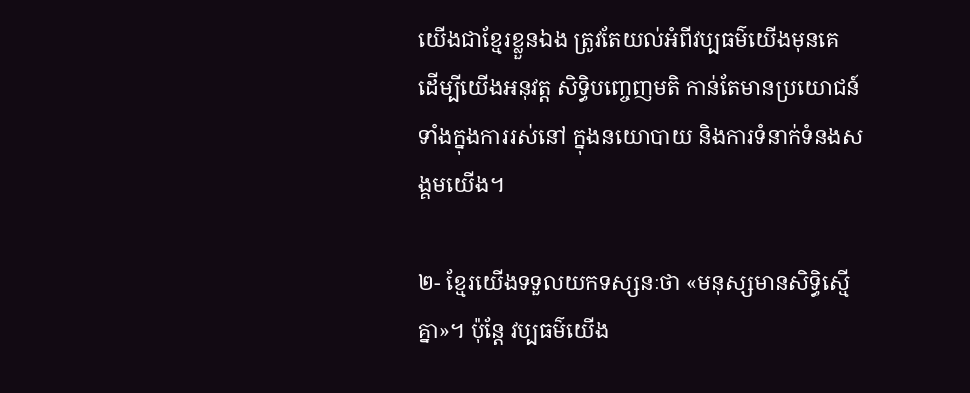យើងជាខ្មែរខ្លួនឯង ត្រូវតែយល់អំពីវប្បធម៌យើងមុនគេ ដើម្បីយើងអនុវត្ត សិទ្ធិបញ្ចេញមតិ កាន់តែមានប្រយោជន៍ ទាំងក្នុងការរស់នៅ ក្នុងនយោបាយ និងការទំនាក់ទំនងសង្គមយើង។

២- ខ្មែរយើងទទួលយកទស្សនៈថា «មនុស្សមានសិទ្ធិស្មើគ្នា»។ ប៉ុន្តែ វប្បធម៌យើង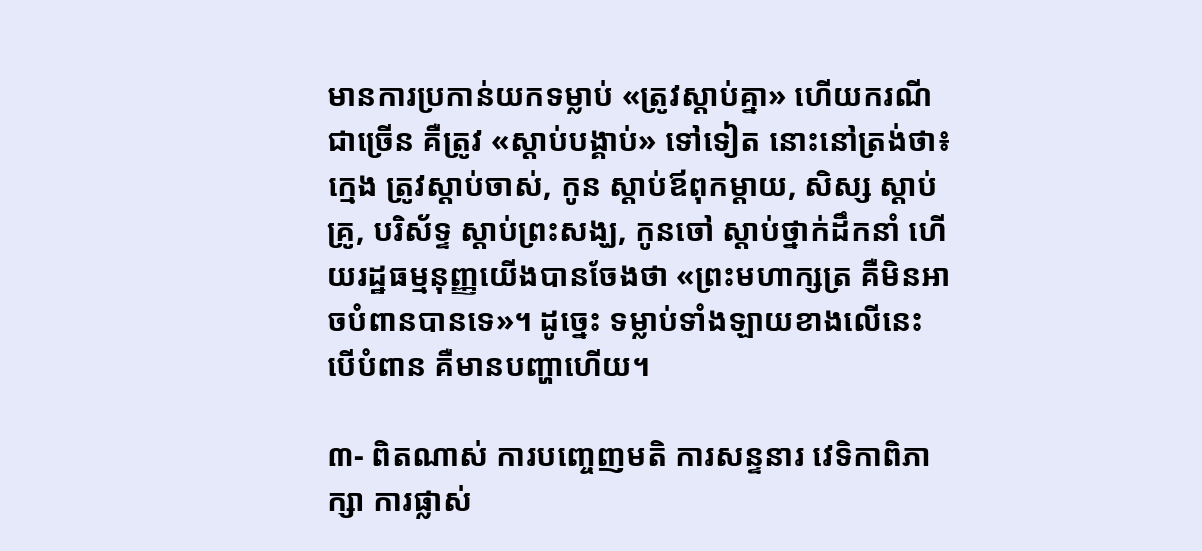មានការប្រកាន់យកទម្លាប់ «ត្រូវស្តាប់គ្នា» ហើយករណីជាច្រើន គឺត្រូវ «ស្តាប់បង្គាប់» ទៅទៀត នោះនៅត្រង់ថា៖ ក្មេង ត្រូវស្តាប់ចាស់, កូន ស្តាប់ឪពុកម្តាយ, សិស្ស ស្តាប់គ្រូ, បរិស័ទ្ទ ស្តាប់ព្រះសង្ឃ, កូនចៅ ស្តាប់ថ្នាក់ដឹកនាំ ហើយរដ្ឋធម្មនុញ្ញយើងបានចែងថា «ព្រះមហាក្សត្រ គឺមិនអាចបំពានបានទេ»។ ដូច្នេះ ទម្លាប់ទាំងឡាយខាងលើនេះ បើបំពាន គឺមានបញ្ហាហើយ។

៣- ពិតណាស់ ការបញ្ចេញមតិ ការសន្ទនារ វេទិកាពិភាក្សា ការផ្លាស់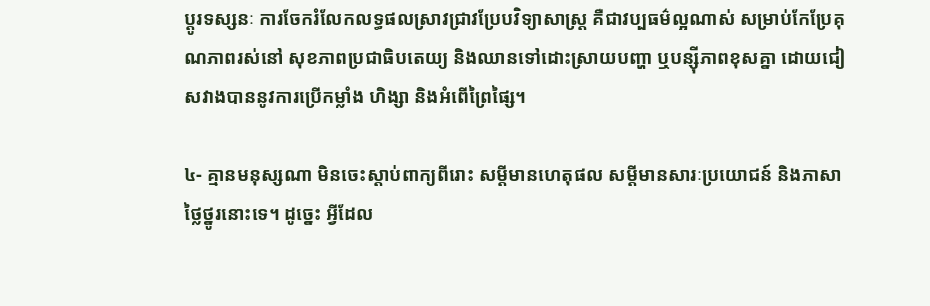ប្តូរទស្សនៈ ការចែករំលែកលទ្ធផលស្រាវជ្រាវប្រែបវិទ្យាសាស្ត្រ គឺជាវប្បធម៌ល្អណាស់ សម្រាប់កែប្រែគុណភាពរស់នៅ សុខភាពប្រជាធិបតេយ្យ និងឈានទៅដោះស្រាយបញ្ហា ឬបន្ស៊ីភាពខុសគ្នា ដោយជៀសវាងបាននូវការប្រើកម្លាំង ហិង្សា និងអំពើព្រៃផ្សៃ។

៤- គ្មានមនុស្សណា មិនចេះស្តាប់ពាក្យពីរោះ សម្តីមានហេតុផល សម្តីមានសារៈប្រយោជន៍ និងភាសាថ្លៃថ្នូរនោះទេ។ ដូច្នេះ អ្វីដែល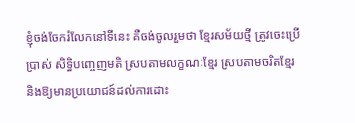ខ្ញុំចង់ចែករំលែកនៅទីនេះ គឺចង់ចូលរួមថា ខ្មែរសម័យថ្មី ត្រូវចេះប្រើប្រាស់ សិទ្ធិបញ្ចេញមតិ ស្របតាមលក្ខណៈខ្មែរ ស្របតាមចរិតខ្មែរ និងឱ្យមានប្រយោជន៍ដល់ការដោះ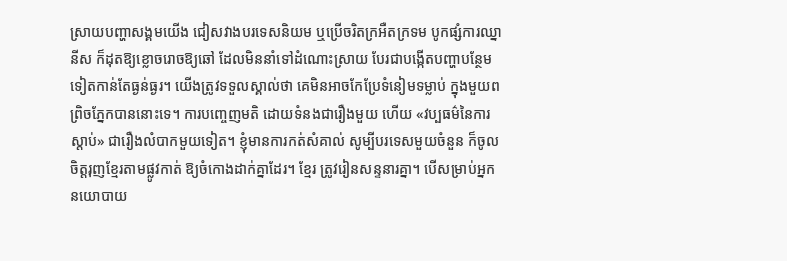ស្រាយបញ្ហាសង្គមយើង ជៀសវាងបរទេសនិយម ឬប្រើចរិតក្រអឺតក្រទម បូកផ្សំការឈ្នានីស ក៏ដុតឱ្យខ្លោចរោចឱ្យឆៅ ដែលមិននាំទៅដំណោះស្រាយ បែរជាបង្កើតបញ្ហាបន្ថែមទៀតកាន់តែធ្ងន់ធ្ងរ។ យើងត្រូវទទួលស្គាល់ថា គេមិនអាចកែប្រែទំនៀមទម្លាប់ ក្នុងមួយពព្រិចភ្នែកបាននោះទេ។ ការបញ្ចេញមតិ ដោយទំនងជារឿងមួយ ហើយ «វប្បធម៌នៃការស្តាប់» ជារឿងលំបាកមួយទៀត។ ខ្ញុំមានការកត់សំគាល់ សូម្បីបរទេសមួយចំនួន ក៏ចូលចិត្តរុញខ្មែរតាមផ្លូវកាត់ ឱ្យចំកោងដាក់គ្នាដែរ។ ខ្មែរ ត្រូវរៀនសន្ទនារគ្នា។ បើសម្រាប់អ្នកនយោបាយ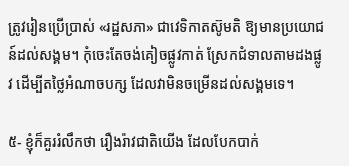ត្រូវរៀនប្រើប្រាស់ «រដ្ឋសភា» ជាវេទិកាតស៊ូមតិ ឱ្យមានប្រយោជន៍ដល់សង្គម។ កុំចេះតែចង់គៀចផ្លូវកាត់ ស្រែកជំទាលតាមដងផ្លូវ ដើម្បីតថ្លៃអំណាចបក្ស ដែលវាមិនចម្រើនដល់សង្គមទេ។

៥- ខ្ញុំក៏គួររំលឹកថា រឿងរ៉ាវជាតិយើង ដែលបែកបាក់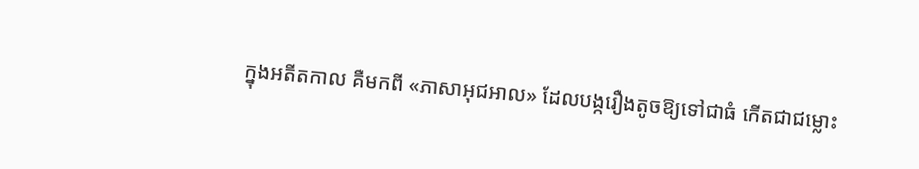ក្នុងអតីតកាល គឺមកពី «ភាសាអុជអាល» ដែលបង្ករឿងតូចឱ្យទៅជាធំ កើតជាជម្លោះ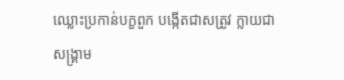ឈ្លោះប្រកាន់បក្ខពួក បង្កើតជាសត្រូវ ក្លាយជាសង្គ្រាម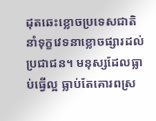ដុតឆេះខ្លោចប្រទេសជាតិ នាំទុក្ខវេទនាខ្លោចផ្សារដល់ប្រជាជន។ មនុស្សដែលធ្លាប់ធ្វើល្អ ធ្លាប់តែគោរពស្រ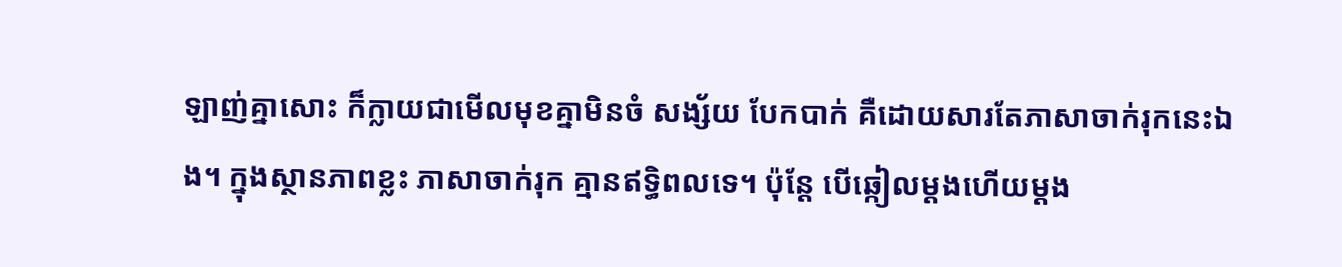ឡាញ់គ្នាសោះ ក៏ក្លាយជាមើលមុខគ្នាមិនចំ សង្ស័យ បែកបាក់ គឺដោយសារតែភាសាចាក់រុកនេះឯង។ ក្នុងស្ថានភាពខ្លះ ភាសាចាក់រុក គ្មានឥទ្ធិពលទេ។ ប៉ុន្តែ បើឆ្កៀលម្តងហើយម្តង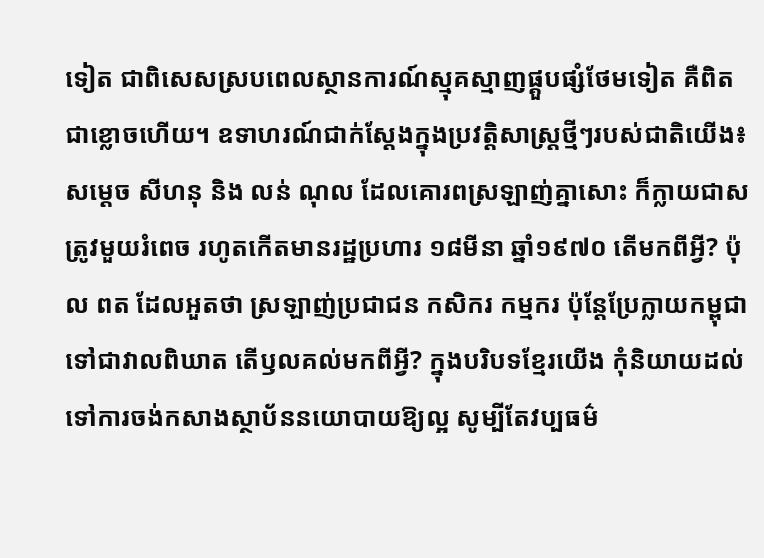ទៀត ជាពិសេសស្របពេលស្ថានការណ៍ស្មុគស្មាញផ្គួបផ្សំថែមទៀត គឺពិតជាខ្លោចហើយ។ ឧទាហរណ៍ជាក់ស្តែងក្នុងប្រវត្តិសាស្ត្រថ្មីៗរបស់ជាតិយើង៖ សម្តេច សីហនុ និង លន់ ណុល ដែលគោរពស្រឡាញ់គ្នាសោះ ក៏ក្លាយជាសត្រូវមួយរំពេច រហូតកើតមានរដ្ឋប្រហារ ១៨មីនា ឆ្នាំ១៩៧០ តើមកពីអ្វី? ប៉ុល ពត ដែលអួតថា ស្រឡាញ់ប្រជាជន កសិករ កម្មករ ប៉ុន្តែប្រែក្លាយកម្ពុជាទៅជាវាលពិឃាត តើឫលគល់មកពីអ្វី? ក្នុងបរិបទខ្មែរយើង កុំនិយាយដល់ទៅការចង់កសាងស្ថាប័ននយោបាយឱ្យល្អ សូម្បីតែវប្បធម៌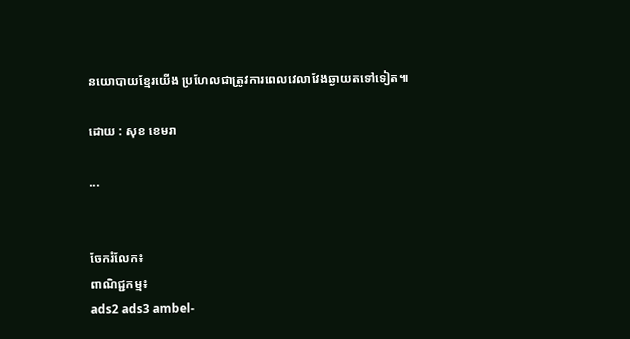នយោបាយខ្មែរយើង ប្រហែលជាត្រូវការពេលវេលាវែងឆ្ងាយតទៅទៀត៕

ដោយ : សុខ ខេមរា

...


ចែករំលែក៖
ពាណិជ្ជកម្ម៖
ads2 ads3 ambel-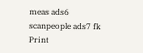meas ads6 scanpeople ads7 fk Print